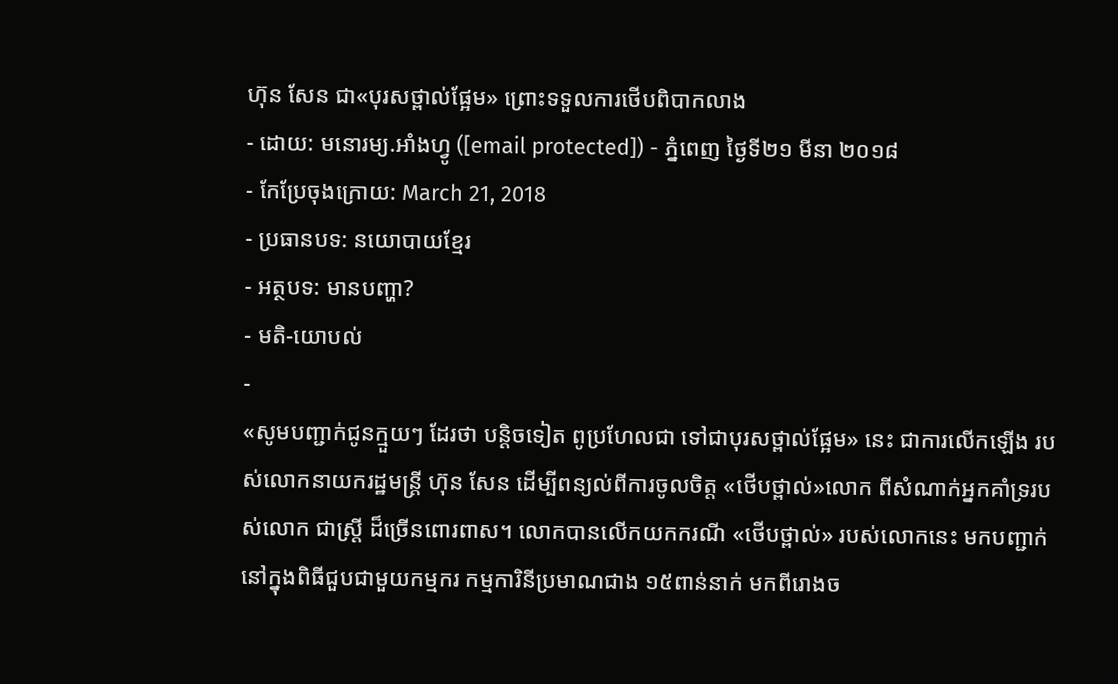ហ៊ុន សែន ជា«បុរសថ្ពាល់ផ្អែម» ព្រោះទទួលការថើបពិបាកលាង
- ដោយ: មនោរម្យ.អាំងហ្វូ ([email protected]) - ភ្នំពេញ ថ្ងៃទី២១ មីនា ២០១៨
- កែប្រែចុងក្រោយ: March 21, 2018
- ប្រធានបទ: នយោបាយខ្មែរ
- អត្ថបទ: មានបញ្ហា?
- មតិ-យោបល់
-
«សូមបញ្ជាក់ជូនក្មួយៗ ដែរថា បន្តិចទៀត ពូប្រហែលជា ទៅជាបុរសថ្ពាល់ផ្អែម» នេះ ជាការលើកឡើង របស់លោកនាយករដ្ឋមន្ត្រី ហ៊ុន សែន ដើម្បីពន្យល់ពីការចូលចិត្ត «ថើបថ្ពាល់»លោក ពីសំណាក់អ្នកគាំទ្ររបស់លោក ជាស្ត្រី ដ៏ច្រើនពោរពាស។ លោកបានលើកយកករណី «ថើបថ្ពាល់» របស់លោកនេះ មកបញ្ជាក់ នៅក្នុងពិធីជួបជាមួយកម្មករ កម្មការិនីប្រមាណជាង ១៥ពាន់នាក់ មកពីរោងច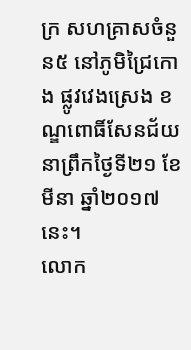ក្រ សហគ្រាសចំនួន៥ នៅភូមិជ្រៃកោង ផ្លូវវេងស្រេង ខណ្ឌពោធិ៍សែនជ័យ នាព្រឹកថ្ងៃទី២១ ខែមីនា ឆ្នាំ២០១៧នេះ។
លោក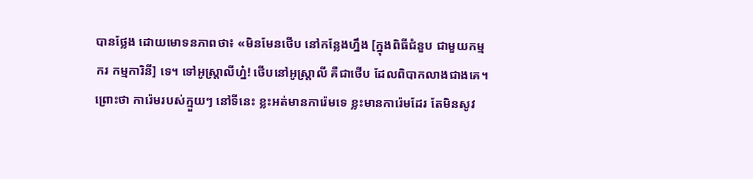បានថ្លែង ដោយមោទនភាពថា៖ «មិនមែនថើប នៅកន្លែងហ្នឹង [ក្នុងពិធីជំនួប ជាមួយកម្មករ កម្មការិនី] ទេ។ ទៅអូស្ត្រាលីហ្ន៎! ថើបនៅអូស្ត្រាលី គឺជាថើប ដែលពិបាកលាងជាងគេ។ ព្រោះថា ការ៉េមរបស់ក្មួយៗ នៅទីនេះ ខ្លះអត់មានការ៉េមទេ ខ្លះមានការ៉េមដែរ តែមិនសូវ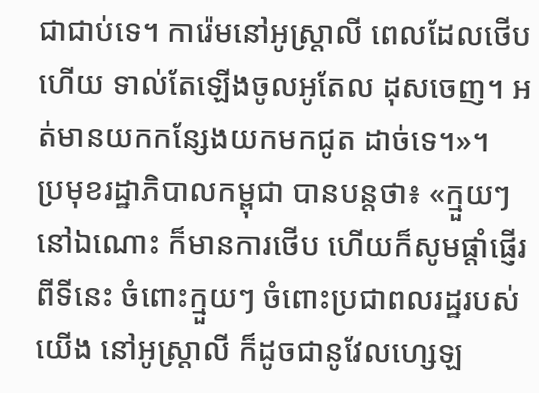ជាជាប់ទេ។ ការ៉េមនៅអូស្ត្រាលី ពេលដែលថើបហើយ ទាល់តែឡើងចូលអូតែល ដុសចេញ។ អត់មានយកកន្សែងយកមកជូត ដាច់ទេ។»។
ប្រមុខរដ្ឋាភិបាលកម្ពុជា បានបន្តថា៖ «ក្មួយៗនៅឯណោះ ក៏មានការថើប ហើយក៏សូមផ្ដាំផ្ញើរពីទីនេះ ចំពោះក្មួយៗ ចំពោះប្រជាពលរដ្ឋរបស់យើង នៅអូស្ត្រាលី ក៏ដូចជានូវែលហ្សេឡ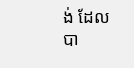ង់ ដែលបា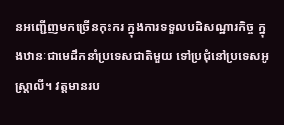នអញ្ជើញមកច្រើនកុះករ ក្នុងការទទួលបដិសណ្ឋារកិច្ច ក្នុងឋានៈជាមេដឹកនាំប្រទេសជាតិមួយ ទៅប្រជុំនៅប្រទេសអូស្ត្រាលី។ វត្តមានរប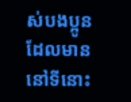ស់បងប្អូន ដែលមាននៅទីនោះ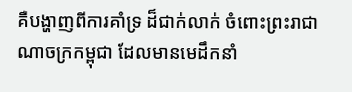គឺបង្ហាញពីការគាំទ្រ ដ៏ជាក់លាក់ ចំពោះព្រះរាជាណាចក្រកម្ពុជា ដែលមានមេដឹកនាំ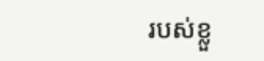របស់ខ្លួ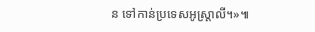ន ទៅកាន់ប្រទេសអូស្ត្រាលី។»៕